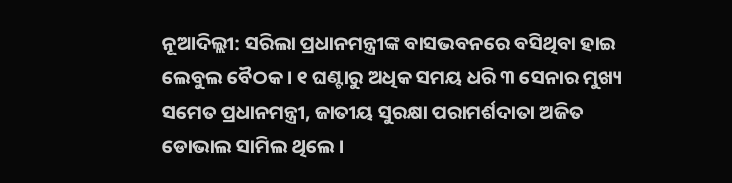ନୂଆଦିଲ୍ଲୀ: ସରିଲା ପ୍ରଧାନମନ୍ତ୍ରୀଙ୍କ ବାସଭବନରେ ବସିଥିବା ହାଇ ଲେବୁଲ ବୈଠକ । ୧ ଘଣ୍ଟାରୁ ଅଧିକ ସମୟ ଧରି ୩ ସେନାର ମୁଖ୍ୟ ସମେତ ପ୍ରଧାନମନ୍ତ୍ରୀ, ଜାତୀୟ ସୁରକ୍ଷା ପରାମର୍ଶଦାତା ଅଜିତ ଡୋଭାଲ ସାମିଲ ଥିଲେ ।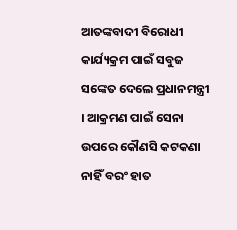ଆତଙ୍କବାଦୀ ବିରୋଧୀ କାର୍ଯ୍ୟକ୍ରମ ପାଇଁ ସବୁଜ ସଙ୍କେତ ଦେଲେ ପ୍ରଧାନମନ୍ତ୍ରୀ । ଆକ୍ରମଣ ପାଇଁ ସେନା ଉପରେ କୌଣସି କଟକଣା ନାହିଁ ବରଂ ହାତ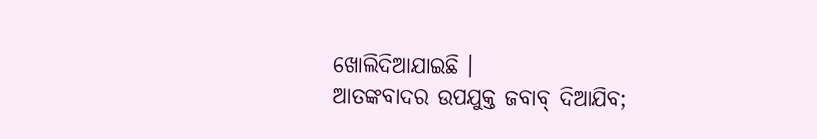ଖୋଲିଦିଆଯାଇଛି ।
ଆତଙ୍କବାଦର ଉପଯୁକ୍ତ ଜବାବ୍ ଦିଆଯିବ;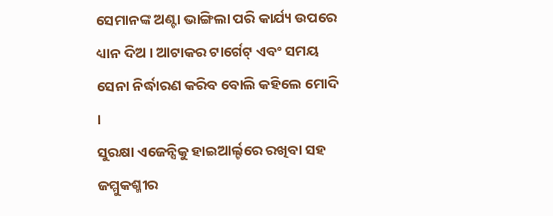ସେମାନଙ୍କ ଅଣ୍ଟା ଭାଙ୍ଗିଲା ପରି କାର୍ଯ୍ୟ ଉପରେ ଧ୍ୟାନ ଦିଅ । ଆଟାକର ଟାର୍ଗେଟ୍ ଏବଂ ସମୟ ସେନା ନିର୍ଦ୍ଧାରଣ କରିବ ବୋଲି କହିଲେ ମୋଦି ।
ସୁରକ୍ଷା ଏଜେନ୍ସିକୁ ହାଇଆର୍ଲ୍ଟରେ ରଖିବା ସହ ଜମ୍ମୁକଶ୍ମୀର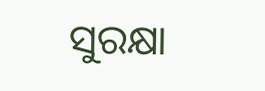ସୁରକ୍ଷା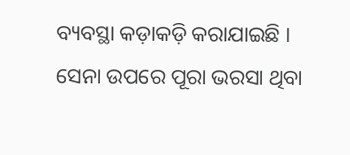ବ୍ୟବସ୍ଥା କଡ଼ାକଡ଼ି କରାଯାଇଛି । ସେନା ଉପରେ ପୂରା ଭରସା ଥିବା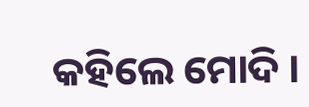କହିଲେ ମୋଦି ।